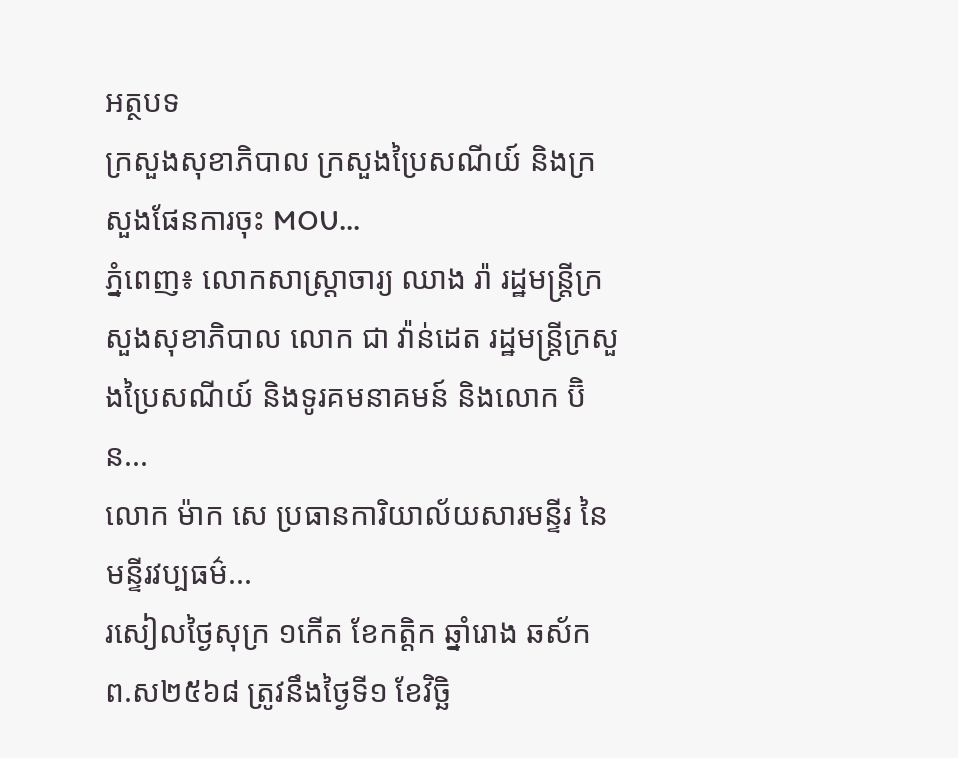អត្ថបទ
ក្រសួងសុខាភិបាល ក្រសួងប្រៃសណីយ៍ និងក្រសួងផែនការចុះ MOU...
ភ្នំពេញ៖ លោកសាស្រ្តាចារ្យ ឈាង រ៉ា រដ្ឋមន្រ្តីក្រសួងសុខាភិបាល លោក ជា វ៉ាន់ដេត រដ្ឋមន្រ្តីក្រសួងប្រៃសណីយ៍ និងទូរគមនាគមន៍ និងលោក ប៊ិន...
លោក ម៉ាក សេ ប្រធានការិយាល័យសារមន្ទីរ នៃមន្ទីរវប្បធម៌...
រសៀលថ្ងៃសុក្រ ១កេីត ខែកត្ដិក ឆ្នាំរោង ឆស័ក ព.ស២៥៦៨ ត្រូវនឹងថ្ងៃទី១ ខែវិច្ឆិ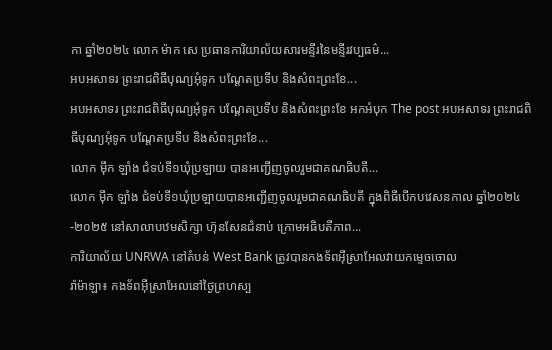កា ឆ្នាំ២០២៤ លោក ម៉ាក សេ ប្រធានការិយាល័យសារមន្ទីរនៃមន្ទីរវប្បធម៌...
អបអសាទរ ព្រះរាជពិធីបុណ្យអុំទូក បណ្តែតប្រទីប និងសំពះព្រះខែ...
អបអសាទរ ព្រះរាជពិធីបុណ្យអុំទូក បណ្តែតប្រទីប និងសំពះព្រះខែ អកអំបុក The post អបអសាទរ ព្រះរាជពិធីបុណ្យអុំទូក បណ្តែតប្រទីប និងសំពះព្រះខែ...
លោក ម៉ឹក ឡាំង ជំទប់ទី១ឃុំប្រឡាយ បានអញ្ជើញចូលរួមជាគណធិបតី...
លោក ម៉ឹក ឡាំង ជំទប់ទី១ឃុំប្រឡាយបានអញ្ជើញចូលរួមជាគណធិបតី ក្នុងពិធីបើកបវេសនកាល ឆ្នាំ២០២៤-២០២៥ នៅសាលាបឋមសិក្សា ហ៊ុនសែនជំនាប់ ក្រោមអធិបតីភាព...
ការិយាល័យ UNRWA នៅតំបន់ West Bank ត្រូវបានកងទ័ពអ៊ីស្រាអែលវាយកម្ទេចចោល
រ៉ាម៉ាឡា៖ កងទ័ពអ៊ីស្រាអែលនៅថ្ងៃព្រហស្ប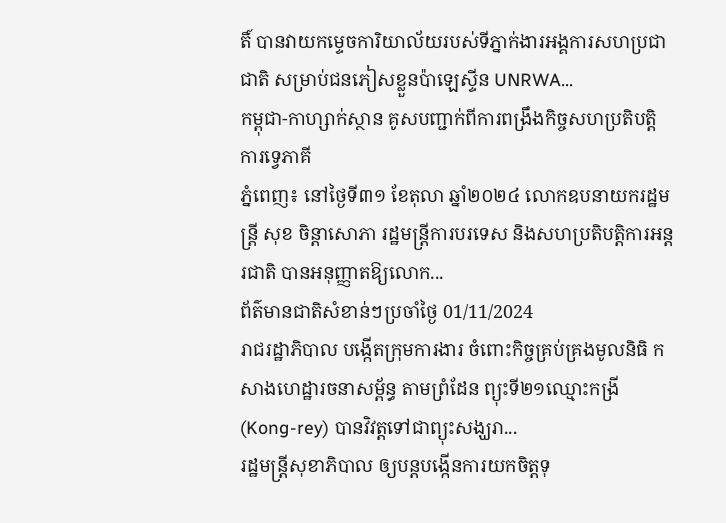តិ៍ បានវាយកម្ទេចការិយាល័យរបស់ទីភ្នាក់ងារអង្គការសហប្រជាជាតិ សម្រាប់ជនភៀសខ្លួនប៉ាឡេស្ទីន UNRWA...
កម្ពុជា-កាហ្សាក់ស្ថាន គូសបញ្ជាក់ពីការពង្រឹងកិច្ចសហប្រតិបត្តិការទ្វេភាគី
ភ្នំពេញ៖ នៅថ្ងៃទី៣១ ខែតុលា ឆ្នាំ២០២៤ លោកឧបនាយករដ្ឋមន្ត្រី សុខ ចិន្តាសោភា រដ្ឋមន្រ្ដីការបរទេស និងសហប្រតិបត្តិការអន្តរជាតិ បានអនុញ្ញាតឱ្យលោក...
ព័ត៌មានជាតិសំខាន់ៗប្រចាំថ្ងៃ 01/11/2024
រាជរដ្ឋាភិបាល បង្កើតក្រុមការងារ ចំពោះកិច្ចគ្រប់គ្រងមូលនិធិ កសាងហេដ្ឋារចនាសម្ព័ន្ធ តាមព្រំដែន ព្យុះទី២១ឈ្មោះកង្រី (Kong-rey) បានវិវត្តទៅជាព្យុះសង្ឃរា...
រដ្ឋមន្រ្តីសុខាភិបាល ឲ្យបន្តបង្កើនការយកចិត្តទុ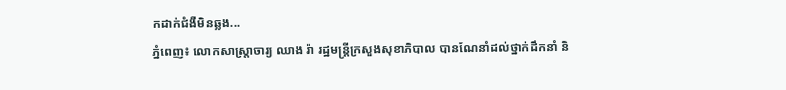កដាក់ជំងឺមិនឆ្លង...
ភ្នំពេញ៖ លោកសាស្ត្រាចារ្យ ឈាង រ៉ា រដ្ឋមន្ត្រីក្រសួងសុខាភិបាល បានណែនាំដល់ថ្នាក់ដឹកនាំ និ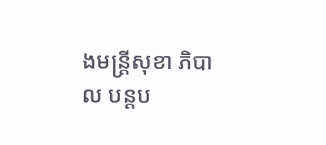ងមន្រ្តីសុខា ភិបាល បន្តប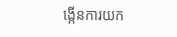ង្កើនការយក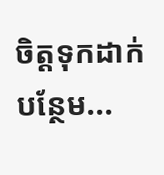ចិត្តទុកដាក់បន្ថែម...